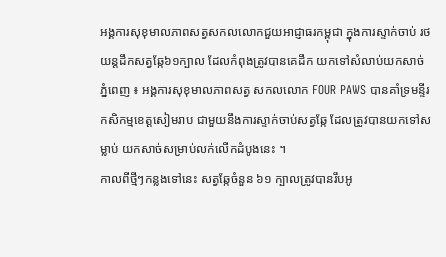អង្គការសុខុមាលភាពសត្វសកលលោកជួយអាជ្ញាធរកម្ពុជា ក្នុងការស្ទាក់ចាប់ រថយន្តដឹកសត្វឆ្កែ៦១ក្បាល ដែលកំពុងត្រូវបានគេដឹក យកទៅសំលាប់យកសាច់
ភ្នំពេញ ៖ អង្គការសុខុមាលភាពសត្វ សកលលោក FOUR PAWS បានគាំទ្រមន្ទីរកសិកម្មខេត្តសៀមរាប ជាមួយនឹងការស្ទាក់ចាប់សត្វឆ្កែ ដែលត្រូវបានយកទៅសម្លាប់ យកសាច់សម្រាប់លក់លើកដំបូងនេះ ។
កាលពីថ្មីៗកន្លងទៅនេះ សត្វឆ្កែចំនួន ៦១ ក្បាលត្រូវបានរឹបអូ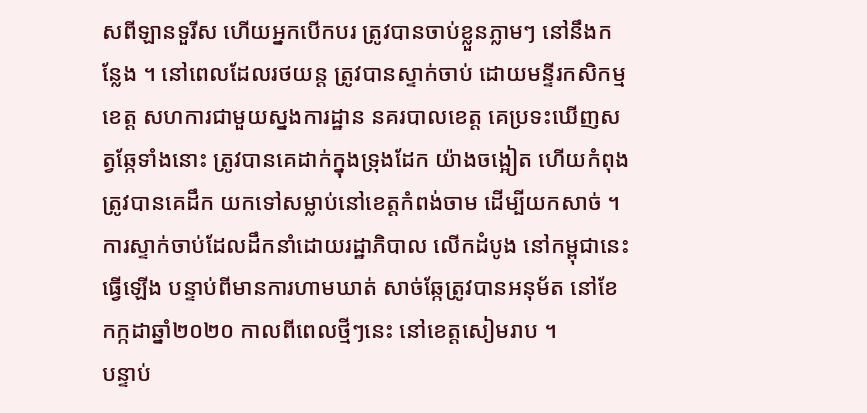សពីឡានទួរីស ហើយអ្នកបើកបរ ត្រូវបានចាប់ខ្លួនភ្លាមៗ នៅនឹងកន្លែង ។ នៅពេលដែលរថយន្ត ត្រូវបានស្ទាក់ចាប់ ដោយមន្ទីរកសិកម្មខេត្ត សហការជាមួយស្នងការដ្ឋាន នគរបាលខេត្ត គេប្រទះឃើញសត្វឆ្កែទាំងនោះ ត្រូវបានគេដាក់ក្នុងទ្រុងដែក យ៉ាងចង្អៀត ហើយកំពុងត្រូវបានគេដឹក យកទៅសម្លាប់នៅខេត្តកំពង់ចាម ដើម្បីយកសាច់ ។ ការស្ទាក់ចាប់ដែលដឹកនាំដោយរដ្ឋាភិបាល លើកដំបូង នៅកម្ពុជានេះធ្វើឡើង បន្ទាប់ពីមានការហាមឃាត់ សាច់ឆ្កែត្រូវបានអនុម័ត នៅខែកក្កដាឆ្នាំ២០២០ កាលពីពេលថ្មីៗនេះ នៅខេត្តសៀមរាប ។
បន្ទាប់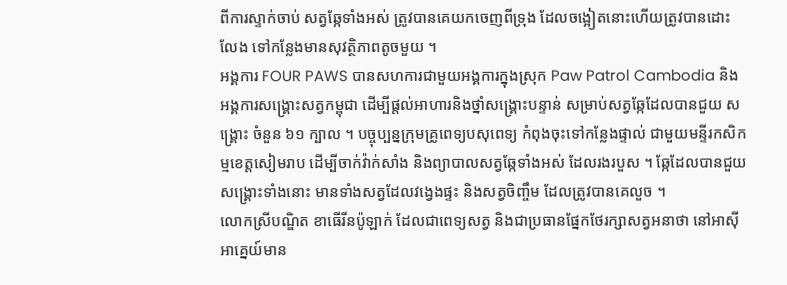ពីការស្ទាក់ចាប់ សត្វឆ្កែទាំងអស់ ត្រូវបានគេយកចេញពីទ្រុង ដែលចង្អៀតនោះហើយត្រូវបានដោះលែង ទៅកន្លែងមានសុវត្ថិភាពតូចមួយ ។
អង្គការ FOUR PAWS បានសហការជាមួយអង្គការក្នុងស្រុក Paw Patrol Cambodia និង អង្គការសង្គ្រោះសត្វកម្ពុជា ដើម្បីផ្តល់អាហារនិងថ្នាំសង្គ្រោះបន្ទាន់ សម្រាប់សត្វឆ្កែដែលបានជួយ សង្គ្រោះ ចំនួន ៦១ ក្បាល ។ បច្ចុប្បន្នក្រុមគ្រូពេទ្យបសុពេទ្យ កំពុងចុះទៅកន្លែងផ្ទាល់ ជាមួយមន្ទីរកសិកម្មខេត្តសៀមរាប ដើម្បីចាក់វ៉ាក់សាំង និងព្យាបាលសត្វឆ្កែទាំងអស់ ដែលរងរបួស ។ ឆ្កែដែលបានជួយសង្រ្គោះទាំងនោះ មានទាំងសត្វដែលវង្វេងផ្ទះ និងសត្វចិញ្ចឹម ដែលត្រូវបានគេលួច ។
លោកស្រីបណ្ឌិត ខាធើរីនប៉ូឡាក់ ដែលជាពេទ្យសត្វ និងជាប្រធានផ្នែកថែរក្សាសត្វអនាថា នៅអាស៊ីអាគ្នេយ៍មាន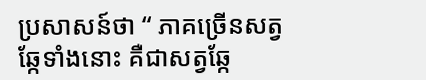ប្រសាសន៍ថា “ ភាគច្រើនសត្វឆ្កែទាំងនោះ គឺជាសត្វឆ្កែ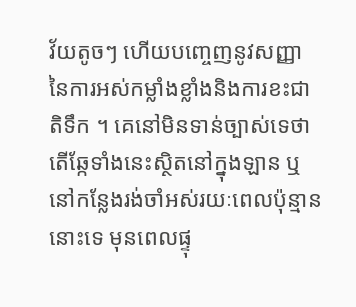វ័យតូចៗ ហើយបញ្ចេញនូវសញ្ញា នៃការអស់កម្លាំងខ្លាំងនិងការខះជាតិទឹក ។ គេនៅមិនទាន់ច្បាស់ទេថា តើឆ្កែទាំងនេះស្ថិតនៅក្នុងឡាន ឬនៅកន្លែងរង់ចាំអស់រយៈពេលប៉ុន្មាននោះទេ មុនពេលផ្ទុ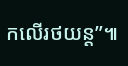កលើរថយន្ត”៕